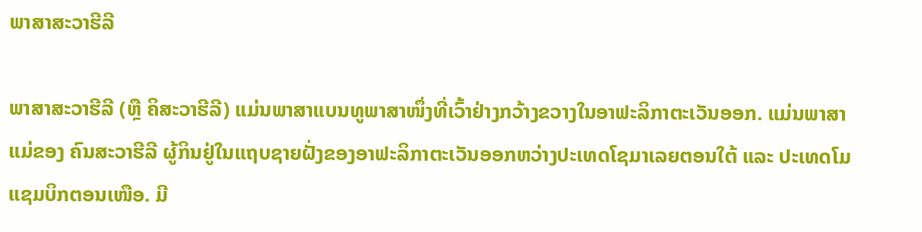ພາສາສະວາຮີລີ

ພາສາສະວາຮີລີ (ຫຼື ຄິສະວາຮີລີ) ແມ່ນພາສາແບນທູພາສາໜຶ່ງທີ່ເວົ້າຢ່າງກວ້າງຂວາງໃນອາຟະລິກາຕະເວັນອອກ. ແມ່ນພາສາແມ່ຂອງ ຄົນສະວາຮີລີ ຜູ້ກິນຢູ່ໃນແຖບຊາຍຝັ່ງຂອງອາຟະລິກາຕະເວັນອອກຫວ່າງປະເທດໂຊມາເລຍຕອນໃຕ້ ແລະ ປະເທດໂມແຊມບິກຕອນເໜືອ. ມີ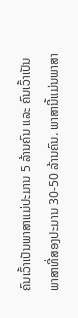ຄົນເວົ້າເປັນພາສາແມ່ປະມານ 5 ລ້ານຄົນ ແລະ ຄົນເວົ້າເປັນພາສາທີ່ສອງປະມານ 30-50 ລ້ານຄົນ. ພາສານີ້ແມ່ນພາສາ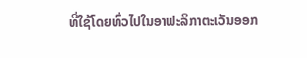ທີ່ໃຊ້ໂດຍທົ່ວໄປໃນອາຟະລິກາຕະເວັນອອກ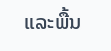ແລະພື້ນ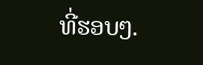ທີ່ຮອບໆ.